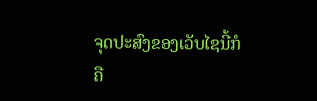ຈຸດປະສົງຂອງເວັບໄຊນີ້ກໍຄື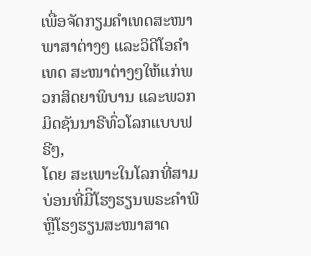ເພື່ອຈັດກຽມຄໍາເທດສະໜາພາສາຕ່າງໆ ແລະວິດີໂອຄໍາເທດ ສະໜາຕ່າງໆໃຫ້ແກ່ພວກສິດຍາພິບານ ແລະພວກມິດຊັນນາຣີທົ່ວໂລກແບບຟຣີໆ,
ໂດຍ ສະເພາະໃນໂລກທີ່ສາມບ່ອນທີ່ມີິໂຮງຮຽນພຣະຄໍາພີຫຼືໂຮງຮຽນສະໜາສາດ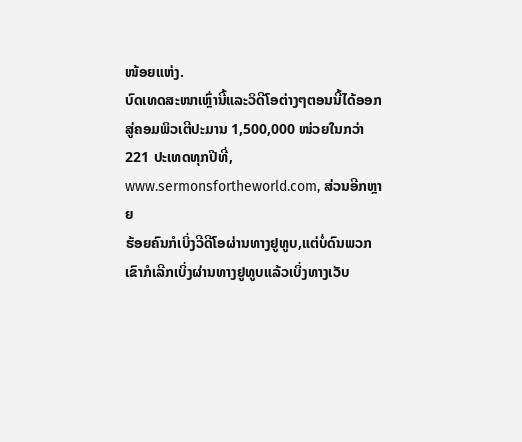ໜ້ອຍແຫ່ງ.
ບົດເທດສະໜາເຫຼົ່ານີ້ແລະວິດີໂອຕ່າງໆຕອນນີ້ໄດ້ອອກສູ່ຄອມພິວເຕີປະມານ 1,500,000 ໜ່ວຍໃນກວ່າ 221 ປະເທດທຸກປີທີ່,
www.sermonsfortheworld.com, ສ່ວນອີກຫຼາຍ
ຮ້ອຍຄົນກໍເບິ່ງວີດີໂອຜ່ານທາງຢູທູບ,ແຕ່ບໍ່ດົນພວກເຂົາກໍເລີກເບິ່ງຜ່ານທາງຢູທູບແລ້ວເບິ່ງທາງເວັບ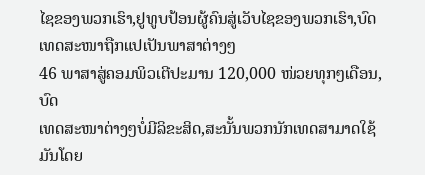ໄຊຂອງພວກເຮົາ,ຢູທູບປ້ອນຜູ້ຄົນສູ່ເວັບໄຊຂອງພວກເຮົາ,ບົດເທດສະໜາຖືກແປເປັນພາສາຕ່າງໆ
46 ພາສາສູ່ຄອມພິວເຕີປະມານ 120,000 ໜ່ວຍທຸກໆເດືອນ, ບົດ
ເທດສະໜາຕ່າງໆບໍ່ມີລິຂະສິດ,ສະນັ້ນພວກນັກເທດສາມາດໃຊ້ມັນໂດຍ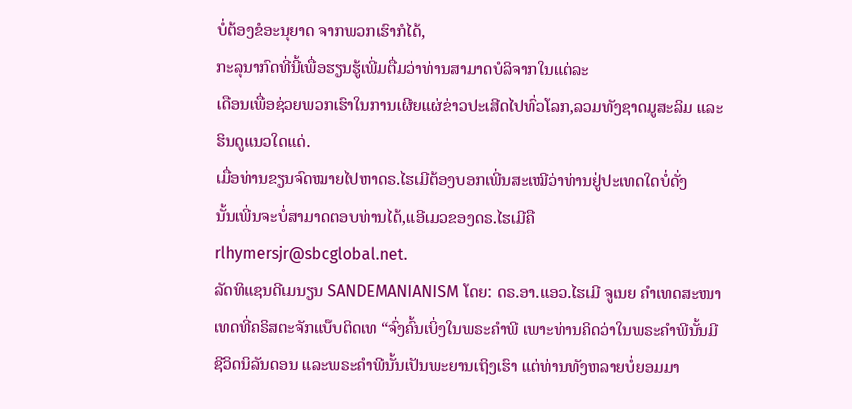ບໍ່ຕ້ອງຂໍອະນຸຍາດ ຈາກພວກເຮົາກໍໄດ້,
ກະລຸນາກົດທີ່ນີ້ເພື່ອຮຽນຮູ້ເພີ່ມຕື່ມວ່າທ່ານສາມາດບໍລິຈາກໃນແຕ່ລະ
ເດືອນເພື່ອຊ່ວຍພວກເຮົາໃນການເຜີຍແຜ່ຂ່າວປະເສີດໄປທົ່ວໂລກ,ລວມທັງຊາດມູສະລິມ ແລະຮິນດູແນວໃດແດ່.
ເມື່ອທ່ານຂຽນຈົດໝາຍໄປຫາດຣ.ໄຮເມີຕ້ອງບອກເພີ່ນສະເໝີວ່າທ່ານຢູ່ປະເທດໃດບໍ່ດັ່ງ
ນັ້ນເພີ່ນຈະບໍ່ສາມາດຕອບທ່ານໄດ້,ແອີເມວຂອງດຣ.ໄຮເມີຄື rlhymersjr@sbcglobal.net.
ລັດທິແຊນດີເມນຽນ SANDEMANIANISM ໂດຍ: ດຣ.ອາ.ແອວ.ໄຮເມີ ຈູເນຍ ຄໍາເທດສະໜາເທດທີ່ຄຣິສຕະຈັກແບ໊ບຕິດເທ “ຈົ່ງຄົ້ນເບິ່ງໃນພຣະຄຳພີ ເພາະທ່ານຄິດວ່າໃນພຣະຄຳພີນັ້ນມີຊີວິດນິລັນດອນ ແລະພຣະຄຳພີນັ້ນເປັນພະຍານເຖິງເຮົາ ແຕ່ທ່ານທັງຫລາຍບໍ່ຍອມມາ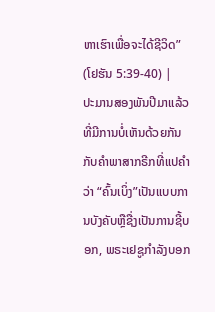ຫາເຮົາເພື່ອຈະໄດ້ຊີວິດ” (ໂຢຮັນ 5:39-40) |
ປະມານສອງພັນປີມາແລ້ວທີ່ມີການບໍ່ເຫັນດ້ວຍກັນກັບຄໍາພາສາກຣີກທີ່ແປຄໍາວ່າ “ຄົ້ນເບິ່ງ”ເປັນແບບການບັງຄັບຫຼືຊື່ງເປັນການຊີ້ບອກ, ພຣະເຢຊູກຳລັງບອກ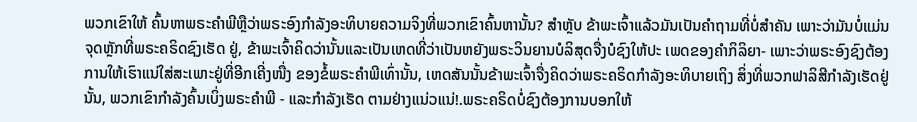ພວກເຂົາໃຫ້ ຄົ້ນຫາພຣະຄໍາພີຫຼືວ່າພຣະອົງກຳລັງອະທິບາຍຄວາມຈິງທີ່ພວກເຂົາຄົ້ນຫານັ້ນ? ສໍາຫຼັບ ຂ້າພະເຈົ້າແລ້ວມັນເປັນຄໍາຖາມທີ່ບໍ່ສໍາຄັນ ເພາະວ່າມັນບໍ່ແມ່ນຈຸດຫຼັກທີ່ພຣະຄຣິດຊົງເຮັດ ຢູ່, ຂ້າພະເຈົ້າຄິດວ່ານັ້ນແລະເປັນເຫດທີ່ວ່າເປັນຫຍັງພຣະວິນຍານບໍລິສຸດຈື່ງບໍຊົງໃຫ້ປະ ເພດຂອງຄໍາກິລິຍາ- ເພາະວ່າພຣະອົງຊົງຕ້ອງການໃຫ້ເຮົາແນ່ໃສ່ສະເພາະຢູ່ທີ່ອີກເຄີ່ງໜື່ງ ຂອງຂໍ້ພຣະຄໍາພີເທົ່ານັ້ນ, ເຫດສັນນັ້ນຂ້າພະເຈົ້າຈື່ງຄິດວ່າພຣະຄຣິດກໍາລັງອະທິບາຍເຖິງ ສິ່ງທີ່ພວກຟາລິສີກໍາລັງເຮັດຢູ່ນັ້ນ, ພວກເຂົາກໍາລັງຄົ້ນເບິ່ງພຣະຄໍາພີ - ແລະກໍາລັງເຮັດ ຕາມຢ່າງແນ່ວແນ່!.ພຣະຄຣິດບໍ່ຊົງຕ້ອງການບອກໃຫ້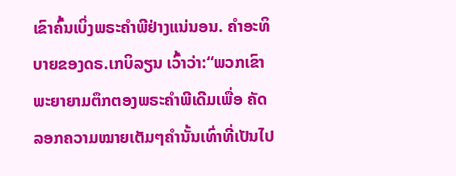ເຂົາຄົ້ນເບິ່ງພຣະຄໍາພີຢ່າງແນ່ນອນ. ຄໍາອະທິບາຍຂອງດຣ.ເກບິລຽນ ເວົ້າວ່າ:“ພວກເຂົາພະຍາຍາມຕຶກຕອງພຣະຄໍາພີເດີມເພື່ອ ຄັດລອກຄວາມໝາຍເຕັມໆຄໍານັ້ນເທົ່າທີ່ເປັນໄປ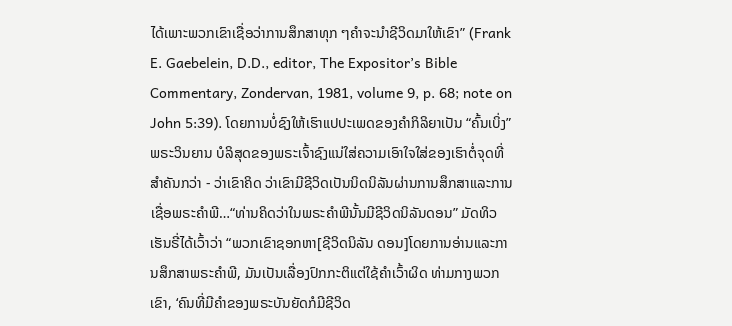ໄດ້ເພາະພວກເຂົາເຊື່ອວ່າການສຶກສາທຸກ ໆຄໍາຈະນໍາຊີວິດມາໃຫ້ເຂົາ” (Frank E. Gaebelein, D.D., editor, The Expositor’s Bible Commentary, Zondervan, 1981, volume 9, p. 68; note on John 5:39). ໂດຍການບໍ່ຊົງໃຫ້ເຮົາແປປະເພດຂອງຄໍາກິລິຍາເປັນ “ຄົ້ນເບິ່ງ” ພຣະວິນຍານ ບໍລິສຸດຂອງພຣະເຈົ້າຊົງແນ່ໃສ່ຄວາມເອົາໃຈໃສ່ຂອງເຮົາຕໍ່ຈຸດທີ່ສໍາຄັນກວ່າ - ວ່າເຂົາຄິດ ວ່າເຂົາມີຊີວິດເປັນນິດນິລັນຜ່ານການສຶກສາແລະການເຊື່ອພຣະຄໍາພີ…“ທ່ານຄິດວ່າໃນພຣະຄຳພີນັ້ນມີຊີວິດນິລັນດອນ” ມັດທິວເຮັນຣີ່ໄດ້ເວົ້າວ່າ “ພວກເຂົາຊອກຫາ[ຊີວິດນິລັນ ດອນ]ໂດຍການອ່ານແລະການສຶກສາພຣະຄໍາພີ, ມັນເປັນເລື່ອງປົກກະຕິແຕ່ໃຊ້ຄໍາເວົ້າຜິດ ທ່າມກາງພວກເຂົາ, ‘ຄົນທີ່ມີຄໍາຂອງພຣະບັນຍັດກໍມີຊີວິດ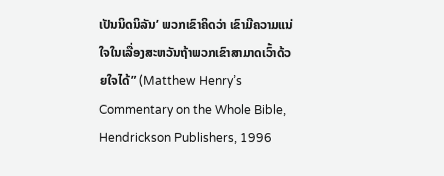ເປັນນິດນິລັນ’ ພວກເຂົາຄິດວ່າ ເຂົາມີຄວາມແນ່ໃຈໃນເລື່ອງສະຫວັນຖ້າພວກເຂົາສາມາດເວົ້າດ້ວຍໃຈໄດ້” (Matthew Henry’s Commentary on the Whole Bible, Hendrickson Publishers, 1996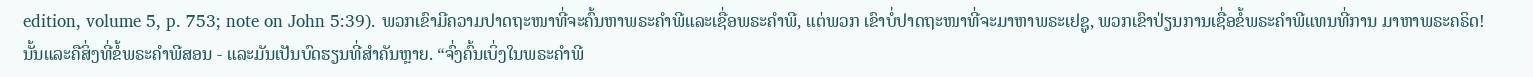edition, volume 5, p. 753; note on John 5:39). ພວກເຂົາມີຄວາມປາດຖະໜາທີ່ຈະຄົ້ນຫາພຣະຄໍາພີແລະເຊື່ອພຣະຄໍາພີ, ແຕ່ພວກ ເຂົາບໍ່ປາດຖະໜາທີ່ຈະມາຫາພຣະເຢຊູ, ພວກເຂົາປ່ຽນການເຊື່ອຂໍ້ພຣະຄໍາພີແທນທີ່ການ ມາຫາພຣະຄຣິດ! ນັ້ນແລະຄືສິ່ງທີ່ຂໍ້ພຣະຄໍາພີສອນ - ແລະມັນເປັນບົດຮຽນທີ່ສໍາຄັນຫຼາຍ. “ຈົ່ງຄົ້ນເບິ່ງໃນພຣະຄຳພີ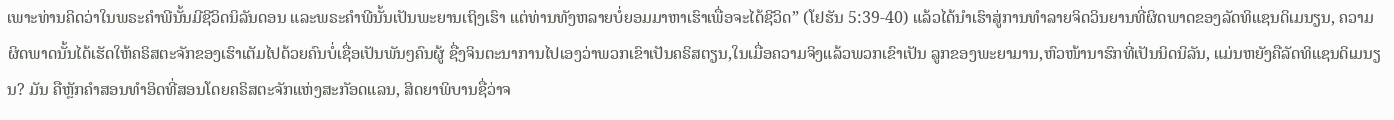ເພາະທ່ານຄິດວ່າໃນພຣະຄຳພີນັ້ນມີຊີວິດນິລັນດອນ ແລະພຣະຄຳພີນັ້ນເປັນພະຍານເຖິງເຮົາ ແຕ່ທ່ານທັງຫລາຍບໍ່ຍອມມາຫາເຮົາເພື່ອຈະໄດ້ຊີວິດ” (ໂຢຮັນ 5:39-40) ແລ້ວໄດ້ນໍາເຮົາສູ່ການທໍາລາຍຈິດວິນຍານທີ່ຜິດພາດຂອງລັດທິແຊນດິເມນຽນ, ຄວາມຜິດພາດນັ້ນໄດ້ເຮັດໃຫ້ຄຣິສຕະຈັກຂອງເຮົາເຕັມໄປດ້ວຍຄົນບໍ່ເຊື່ອເປັນພັນໆຄົນຜູ້ ຊື່ງຈິນຕະນາການໄປເອງວ່າພວກເຂົາເປັນຄຣິສຕຽນ,ໃນເມື່ອຄວາມຈິງແລ້ວພວກເຂົາເປັນ ລູກຂອງພະຍາມານ,ຫົວໜ້ານາຮົກທີ່ເປັນນິດນິລັນ, ແມ່ນຫຍັງຄືລັດທິແຊນດິເມນຽນ? ມັນ ຄືຫຼັກຄໍາສອນທໍາອິດທີ່ສອນໂດຍຄຣິສຕະຈັກແຫ່ງສະກັອດແລນ, ສິດຍາພິບານຊື່ວ່າຈ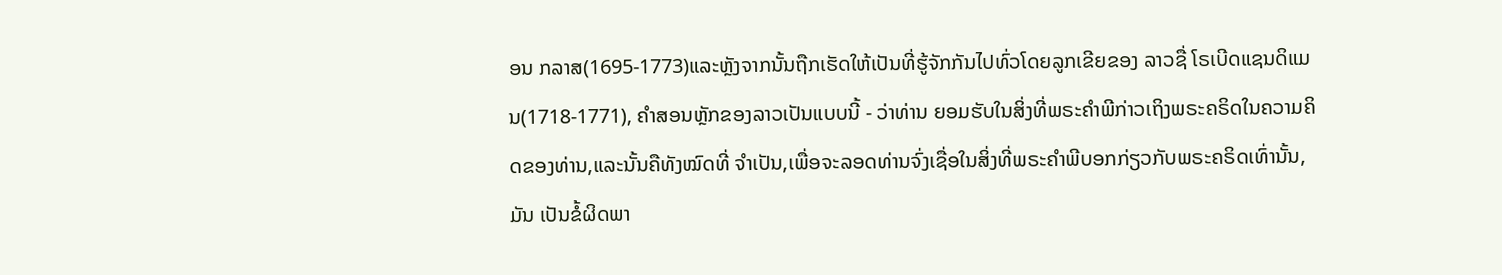ອນ ກລາສ(1695-1773)ແລະຫຼັງຈາກນັ້ນຖືກເຮັດໃຫ້ເປັນທີ່ຮູ້ຈັກກັນໄປທົ່ວໂດຍລູກເຂີຍຂອງ ລາວຊື່ ໂຣເບີດແຊນດິແມນ(1718-1771), ຄໍາສອນຫຼັກຂອງລາວເປັນແບບນີ້ - ວ່າທ່ານ ຍອມຮັບໃນສິ່ງທີ່ພຣະຄໍາພີກ່າວເຖິງພຣະຄຣິດໃນຄວາມຄິດຂອງທ່ານ,ແລະນັ້ນຄືທັງໝົດທີ່ ຈໍາເປັນ,ເພື່ອຈະລອດທ່ານຈົ່ງເຊື່ອໃນສິ່ງທີ່ພຣະຄໍາພີບອກກ່ຽວກັບພຣະຄຣິດເທົ່ານັ້ນ, ມັນ ເປັນຂໍ້ຜິດພາ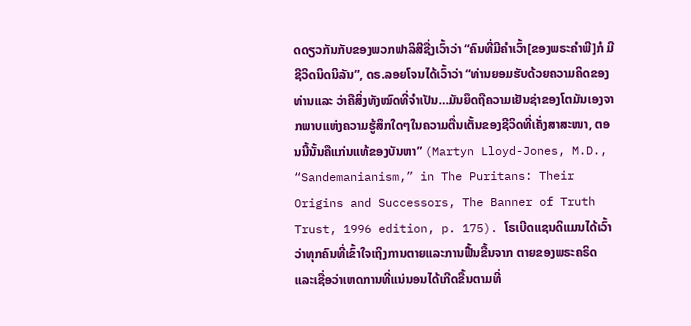ດດຽວກັນກັບຂອງພວກຟາລິສີຊື່ງເວົ້າວ່າ “ຄົນທີ່ມີຄໍາເວົ້າ[ຂອງພຣະຄໍາພີ]ກໍ ມີຊີວິດນິດນິລັນ”, ດຣ.ລອຍໂຈນໄດ້ເວົ້າວ່າ “ທ່ານຍອມຮັບດ້ວຍຄວາມຄິດຂອງທ່ານແລະ ວ່າຄືສິ່ງທັງໝົດທີ່ຈໍາເປັນ…ມັນຍຶດຖືຄວາມເຢັນຊ່າຂອງໂຕມັນເອງຈາກພາບແຫ່ງຄວາມຮູ້ສຶກໃດໆໃນຄວາມຕື່ນເຕັ້ນຂອງຊີວິດທີ່ເຄັ່ງສາສະໜາ, ຕອນນີ້ນັ້ນຄືແກ່ນແທ້ຂອງບັນຫາ” (Martyn Lloyd-Jones, M.D., “Sandemanianism,” in The Puritans: Their Origins and Successors, The Banner of Truth Trust, 1996 edition, p. 175). ໂຣເບີດແຊນດິແມນໄດ້ເວົ້າວ່າທຸກຄົນທີ່ເຂົ້າໃຈເຖິງການຕາຍແລະການຟື້ນຂື້ນຈາກ ຕາຍຂອງພຣະຄຣິດແລະເຊື່ອວ່າເຫດການທີ່ແນ່ນອນໄດ້ເກີດຂື້ນຕາມທີ່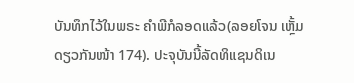ບັນທຶກໄວ້ໃນພຣະ ຄໍາພີກໍລອດແລ້ວ(ລອຍໂຈນ ເຫຼັ້ມດຽວກັນໜ້າ 174). ປະຈຸບັນນີ້ລັດທິແຊນດິເນ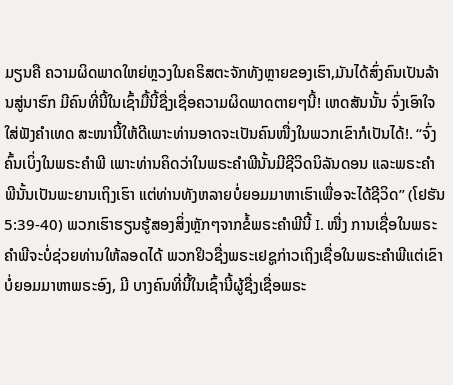ມຽນຄື ຄວາມຜິດພາດໃຫຍ່ຫຼວງໃນຄຣິສຕະຈັກທັງຫຼາຍຂອງເຮົາ,ມັນໄດ້ສົ່ງຄົນເປັນລ້ານສູ່ນາຮົກ ມີຄົນທີ່ນີ້ໃນເຊົ້າມື້ນີ້ຊື່ງເຊື່ອຄວາມຜິດພາດຕາຍໆນີ້! ເຫດສັນນັ້ນ ຈົ່ງເອົາໃຈໃສ່ຟັງຄໍາເທດ ສະໜານີ້ໃຫ້ດີເພາະທ່ານອາດຈະເປັນຄົນໜື່ງໃນພວກເຂົາກໍເປັນໄດ້!. “ຈົ່ງຄົ້ນເບິ່ງໃນພຣະຄຳພີ ເພາະທ່ານຄິດວ່າໃນພຣະຄຳພີນັ້ນມີຊີວິດນິລັນດອນ ແລະພຣະຄຳພີນັ້ນເປັນພະຍານເຖິງເຮົາ ແຕ່ທ່ານທັງຫລາຍບໍ່ຍອມມາຫາເຮົາເພື່ອຈະໄດ້ຊີວິດ” (ໂຢຮັນ 5:39-40) ພວກເຮົາຮຽນຮູ້ສອງສິ່ງຫຼັກໆຈາກຂໍ້ພຣະຄໍາພີນີ້ I. ໜື່ງ ການເຊື່ອໃນພຣະຄໍາພີຈະບໍ່ຊ່ວຍທ່ານໃຫ້ລອດໄດ້ ພວກຢິວຊື່ງພຣະເຢຊູກ່າວເຖິງເຊື່ອໃນພຣະຄໍາພີແຕ່ເຂົາບໍ່ຍອມມາຫາພຣະອົງ, ມີ ບາງຄົນທີ່ນີ້ໃນເຊົ້ານີ້ຜູ້ຊື່ງເຊື່ອພຣະ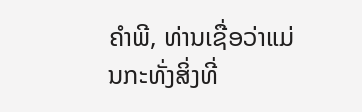ຄໍາພີ, ທ່ານເຊື່ອວ່າແມ່ນກະທັ່ງສິ່ງທີ່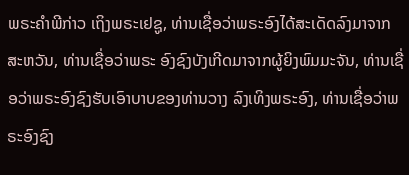ພຣະຄໍາພີກ່າວ ເຖິງພຣະເຢຊູ, ທ່ານເຊື່ອວ່າພຣະອົງໄດ້ສະເດັດລົງມາຈາກສະຫວັນ, ທ່ານເຊື່ອວ່າພຣະ ອົງຊົງບັງເກີດມາຈາກຜູ້ຍິງພົມມະຈັນ, ທ່ານເຊື່ອວ່າພຣະອົງຊົງຮັບເອົາບາບຂອງທ່ານວາງ ລົງເທິງພຣະອົງ, ທ່ານເຊື່ອວ່າພຣະອົງຊົງ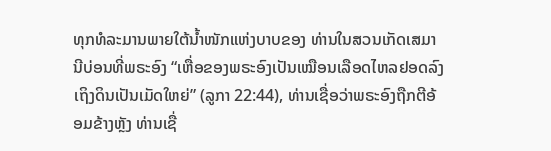ທຸກທໍລະມານພາຍໃຕ້ນ້ຳໜັກແຫ່ງບາບຂອງ ທ່ານໃນສວນເກັດເສມານີບ່ອນທີ່ພຣະອົງ “ເຫື່ອຂອງພຣະອົງເປັນເໝືອນເລືອດໄຫລຢອດລົງເຖິງດິນເປັນເມັດໃຫຍ່” (ລູກາ 22:44), ທ່ານເຊື່ອວ່າພຣະອົງຖືກຕີອ້ອມຂ້າງຫຼັງ ທ່ານເຊື່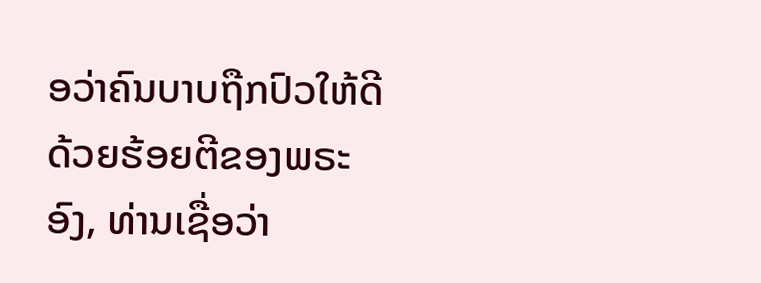ອວ່າຄົນບາບຖືກປົວໃຫ້ດີດ້ວຍຮ້ອຍຕີຂອງພຣະອົງ, ທ່ານເຊື່ອວ່າ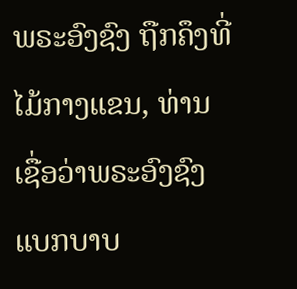ພຣະອົງຊົງ ຖືກຄຶງທີ່ໄມ້ກາງແຂນ, ທ່ານເຊື່ອວ່າພຣະອົງຊົງແບກບາບ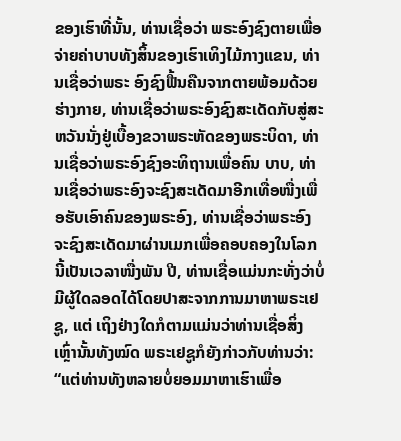ຂອງເຮົາທີ່ນັ້ນ, ທ່ານເຊື່ອວ່າ ພຣະອົງຊົງຕາຍເພື່ອຈ່າຍຄ່າບາບທັງສິ້ນຂອງເຮົາເທິງໄມ້ກາງແຂນ, ທ່ານເຊື່ອວ່າພຣະ ອົງຊົງຟື້ນຄືນຈາກຕາຍພ້ອມດ້ວຍຮ່າງກາຍ, ທ່ານເຊື່ອວ່າພຣະອົງຊົງສະເດັດກັບສູ່ສະ ຫວັນນັ່ງຢູ່ເບື້ອງຂວາພຣະຫັດຂອງພຣະບິດາ, ທ່ານເຊື່ອວ່າພຣະອົງຊົງອະທິຖານເພື່ອຄົນ ບາບ, ທ່ານເຊື່ອວ່າພຣະອົງຈະຊົງສະເດັດມາອີກເທື່ອໜື່ງເພື່ອຮັບເອົາຄົນຂອງພຣະອົງ, ທ່ານເຊື່ອວ່າພຣະອົງຈະຊົງສະເດັດມາຜ່ານເມກເພື່ອຄອບຄອງໃນໂລກນີ້ເປັນເວລາໜື່ງພັນ ປີ, ທ່ານເຊື່ອແມ່ນກະທັ່ງວ່າບໍ່ມີຜູ້ໃດລອດໄດ້ໂດຍປາສະຈາກການມາຫາພຣະເຢຊູ, ແຕ່ ເຖິງຢ່າງໃດກໍຕາມແມ່ນວ່າທ່ານເຊື່ອສິ່ງເຫຼົ່ານັ້ນທັງໝົດ ພຣະເຢຊູກໍຍັງກ່າວກັບທ່ານວ່າ: “ແຕ່ທ່ານທັງຫລາຍບໍ່ຍອມມາຫາເຮົາເພື່ອ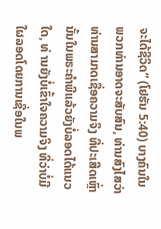ຈະໄດ້ຊີວິດ” (ໂຢຮັນ 5:40) ບາງຄົນໃນພວກທ່ານອາດຈະສັບສົນ, ທ່ານສົງໄສວ່າທ່ານສາມາດເຊື່ອຄວາມຈິງ ທີ່ປະເສີດເຫຼົ່ານັ້ນໃນພຣະຄໍາພີແລ້ວຍັງບໍ່ລອດໄດ້ແນວໃດ, ທ່ ານຍັງບໍ່ເຂົ້າໃຈຄວາມຈິງ ທີ່ວ່າບໍ່ມີໃຜລອດໂດຍການເຊື່ອໃນພ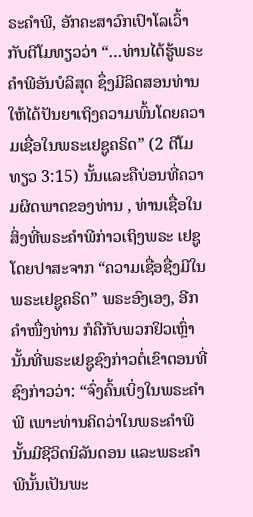ຣະຄໍາພີ, ອັກຄະສາວົກເປົາໂລເວົ້າກັບຕີໂມທຽວວ່າ “…ທ່ານໄດ້ຮູ້ພຣະຄຳພີອັນບໍລິສຸດ ຊຶ່ງມີລິດສອນທ່ານໃຫ້ໄດ້ປັນຍາເຖິງຄວາມພົ້ນໂດຍຄວາມເຊື່ອໃນພຣະເຢຊູຄຣິດ” (2 ຕີໂມທຽວ 3:15) ນັ້ນແລະຄືບ່ອນທີ່ຄວາມຜິດພາດຂອງທ່ານ , ທ່ານເຊື່ອໃນສິ່ງທີ່ພຣະຄໍາພີກ່າວເຖິງພຣະ ເຢຊູໂດຍປາສະຈາກ “ຄວາມເຊື່ອຊື່ງມີໃນພຣະເຢຊູຄຣິດ” ພຣະອົງເອງ, ອີກຄໍາໜື່ງທ່ານ ກໍຄືກັບພວກຢິວເຫຼົ່ານັ້ນທີ່ພຣະເຢຊູຊົງກ່າວຕໍ່ເຂົາຕອນທີ່ຊົງກ່າວວ່າ: “ຈົ່ງຄົ້ນເບິ່ງໃນພຣະຄຳພີ ເພາະທ່ານຄິດວ່າໃນພຣະຄຳພີນັ້ນມີຊີວິດນິລັນດອນ ແລະພຣະຄຳພີນັ້ນເປັນພະ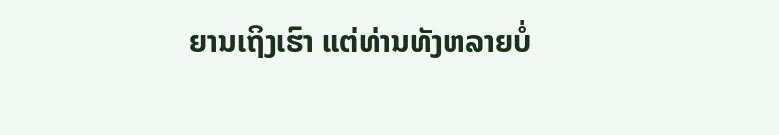ຍານເຖິງເຮົາ ແຕ່ທ່ານທັງຫລາຍບໍ່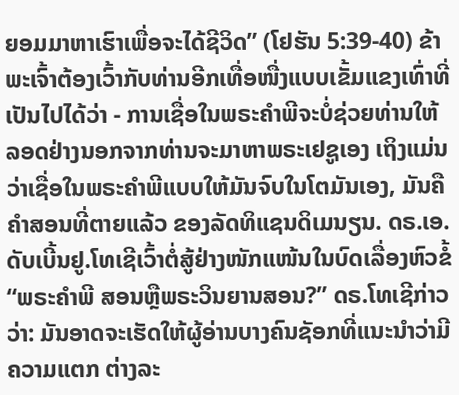ຍອມມາຫາເຮົາເພື່ອຈະໄດ້ຊີວິດ” (ໂຢຮັນ 5:39-40) ຂ້າພະເຈົ້າຕ້ອງເວົ້າກັບທ່ານອີກເທື່ອໜື່ງແບບເຂັ້ມແຂງເທົ່າທີ່ເປັນໄປໄດ້ວ່າ - ການເຊື່ອໃນພຣະຄໍາພີຈະບໍ່ຊ່ວຍທ່ານໃຫ້ລອດຢ່າງນອກຈາກທ່ານຈະມາຫາພຣະເຢຊູເອງ ເຖິງແມ່ນວ່າເຊື່ອໃນພຣະຄໍາພີແບບໃຫ້ມັນຈົບໃນໂຕມັນເອງ, ມັນຄືຄໍາສອນທີ່ຕາຍແລ້ວ ຂອງລັດທິແຊນດິເມນຽນ. ດຣ.ເອ.ດັບເບີ້ນຢູ.ໂທເຊີເວົ້າຕໍ່ສູ້ຢ່າງໜັກແໜ້ນໃນບົດເລື່ອງຫົວຂໍ້ “ພຣະຄໍາພີ ສອນຫຼືພຣະວິນຍານສອນ?” ດຣ.ໂທເຊີກ່າວວ່າ: ມັນອາດຈະເຮັດໃຫ້ຜູ້ອ່ານບາງຄົນຊັອກທີ່ແນະນໍາວ່າມີຄວາມແຕກ ຕ່າງລະ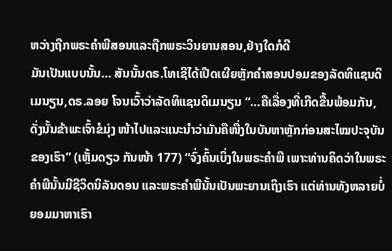ຫວ່າງຖືກພຣະຄໍາພີສອນແລະຖືກພຣະວິນຍານສອນ,ຢ່າງໃດກໍດີ
ມັນເປັນແບບນັ້ນ… ສັນນັ້ນດຣ.ໂທເຊີໄດ້ເປີດເຜີຍຫຼັກຄໍາສອນປອມຂອງລັດທິແຊນດິເມນຽນ,ດຣ.ລອຍ ໂຈນເວົ້າວ່າລັດທິແຊນດິເມນຽນ “…ຄືເລື່ອງທີ່ເກີດຂື້ນພ້ອມກັນ, ດັ່ງນັ້ນຂ້າພະເຈົ້າຂໍມຸ່ງ ໜ້າໄປແລະແນະນຳວ່າມັນຄືໜື່ງໃນບັນຫາຫຼັກກ່ອນສະໄໝປະຈຸບັນຂອງເຮົາ” (ເຫຼັ້ມດຽວ ກັນໜ້າ 177) “ຈົ່ງຄົ້ນເບິ່ງໃນພຣະຄຳພີ ເພາະທ່ານຄິດວ່າໃນພຣະຄຳພີນັ້ນມີຊີວິດນິລັນດອນ ແລະພຣະຄຳພີນັ້ນເປັນພະຍານເຖິງເຮົາ ແຕ່ທ່ານທັງຫລາຍບໍ່ຍອມມາຫາເຮົາ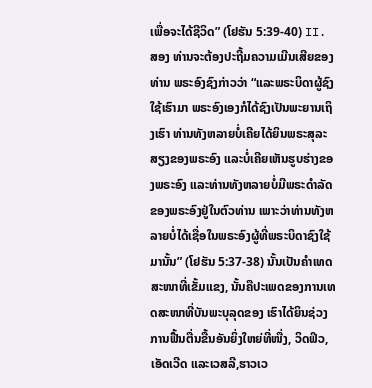ເພື່ອຈະໄດ້ຊີວິດ” (ໂຢຮັນ 5:39-40) II. ສອງ ທ່ານຈະຕ້ອງປະຖີ້ມຄວາມເມີນເສີຍຂອງທ່ານ ພຣະອົງຊົງກ່າວວ່າ “ແລະພຣະບິດາຜູ້ຊົງໃຊ້ເຮົາມາ ພຣະອົງເອງກໍໄດ້ຊົງເປັນພະຍານເຖິງເຮົາ ທ່ານທັງຫລາຍບໍ່ເຄີຍໄດ້ຍິນພຣະສຸລະສຽງຂອງພຣະອົງ ແລະບໍ່ເຄີຍເຫັນຮູບຮ່າງຂອງພຣະອົງ ແລະທ່ານທັງຫລາຍບໍ່ມີພຣະດຳລັດຂອງພຣະອົງຢູ່ໃນຕົວທ່ານ ເພາະວ່າທ່ານທັງຫລາຍບໍ່ໄດ້ເຊື່ອໃນພຣະອົງຜູ້ທີ່ພຣະບິດາຊົງໃຊ້ມານັ້ນ” (ໂຢຮັນ 5:37-38) ນັ້ນເປັນຄໍາເທດສະໜາທີ່ເຂັ້ມແຂງ, ນັ້ນຄືປະເພດຂອງການເທດສະໜາທີ່ບັນພະບຸລຸດຂອງ ເຮົາໄດ້ຍິນຊ່ວງການຟື້ນຕື່ນຂື້ນອັນຍິ່ງໃຫຍ່ທີ່ໜື່ງ, ວິດຟິວ,ເອັດເວີດ ແລະເວສລີ,ຮາວເວ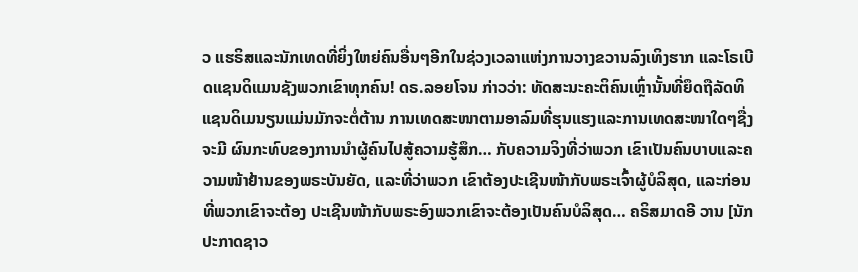ວ ແຮຣິສແລະນັກເທດທີ່ຍິ່ງໃຫຍ່ຄົນອື່ນໆອີກໃນຊ່ວງເວລາແຫ່ງການວາງຂວານລົງເທິງຮາກ ແລະໂຣເບີດແຊນດິແມນຊັງພວກເຂົາທຸກຄົນ! ດຣ.ລອຍໂຈນ ກ່າວວ່າ: ທັດສະນະຄະຕິຄົນເຫຼົ່ານັ້ນທີ່ຍຶດຖືລັດທິແຊນດິເມນຽນແມ່ນມັກຈະຕໍ່ຕ້ານ ການເທດສະໜາຕາມອາລົມທີ່ຮຸນແຮງແລະການເທດສະໜາໃດໆຊື່ງຈະມີ ຜົນກະທົບຂອງການນໍາຜູ້ຄົນໄປສູ້ຄວາມຮູ້ສຶກ… ກັບຄວາມຈິງທີ່ວ່າພວກ ເຂົາເປັນຄົນບາບແລະຄວາມໜ້າຢ້ານຂອງພຣະບັນຍັດ, ແລະທີ່ວ່າພວກ ເຂົາຕ້ອງປະເຊີນໜ້າກັບພຣະເຈົ້າຜູ້ບໍລິສຸດ, ແລະກ່ອນທີ່ພວກເຂົາຈະຕ້ອງ ປະເຊີນໜ້າກັບພຣະອົງພວກເຂົາຈະຕ້ອງເປັນຄົນບໍລິສຸດ… ຄຣິສມາດອີ ວານ [ນັກປະກາດຊາວ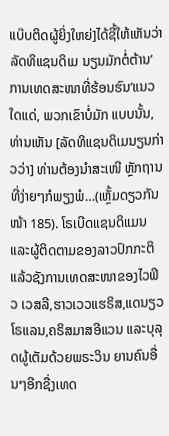ແບ໊ບຕິດຜູ້ຍິ່ງໃຫຍ່]ໄດ້ຊີ້ໃຫ້ເຫັນວ່າລັດທິແຊນດິເມ ນຽນມັກຕໍ່ຕ້ານ’ການເທດສະໜາທີ່ຮ້ອນຮົນ’ແນວໃດແດ່, ພວກເຂົາບໍ່ມັກ ແບບນັ້ນ, ທ່ານເຫັນ [ລັດທິແຊນດິເມນຽນກ່າວວ່າ] ທ່ານຕ້ອງນໍາສະເໜີ ຫຼັກຖານທີ່ງ່າຍໆກໍພຽງພໍ…(ເຫຼັ້ມດຽວກັນໜ້າ 185). ໂຣເບີດແຊນດິແມນແລະຜູ້ຕິດຕາມຂອງລາວປົກກະຕິແລ້ວຊັງການເທດສະໜາຂອງໄວຟິວ ເວສລີ,ຮາວເວວແຮຣິສ,ແດນຽວໂຣແລນ,ຄຣິສມາສອີແວນ ແລະບຸລຸດຜູ້ເຕັມດ້ວຍພຣະວິນ ຍານຄົນອື່ນໆອີກຊື່ງເທດ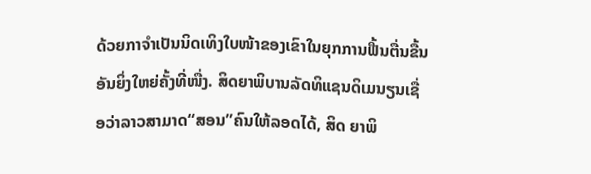ດ້ວຍກາຈໍາເປັນນິດເທິງໃບໜ້າຂອງເຂົາໃນຍຸກການຟື້ນຕື່ນຂື້ນ ອັນຍິ່ງໃຫຍ່ຄັ້ງທີ່ໜື່ງ. ສິດຍາພິບານລັດທິແຊນດິເມນຽນເຊື່ອວ່າລາວສາມາດ“ສອນ”ຄົນໃຫ້ລອດໄດ້, ສິດ ຍາພິ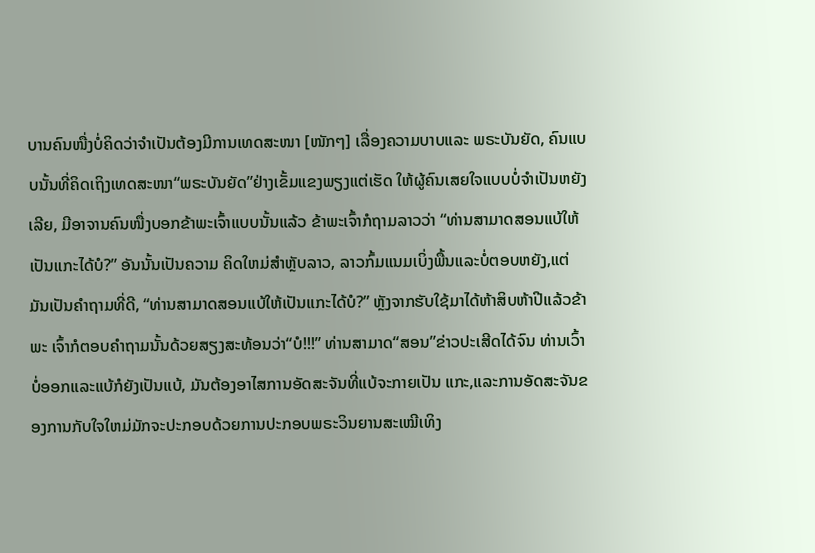ບານຄົນໜື່ງບໍ່ຄິດວ່າຈໍາເປັນຕ້ອງມີການເທດສະໜາ [ໜັກໆ] ເລື່ອງຄວາມບາບແລະ ພຣະບັນຍັດ, ຄົນແບບນັ້ນທີ່ຄິດເຖິງເທດສະໜາ“ພຣະບັນຍັດ”ຢ່າງເຂັ້ມແຂງພຽງແຕ່ເຮັດ ໃຫ້ຜູ້ຄົນເສຍໃຈແບບບໍ່ຈໍາເປັນຫຍັງເລີຍ, ມີອາຈານຄົນໜື່ງບອກຂ້າພະເຈົ້າແບບນັ້ນແລ້ວ ຂ້າພະເຈົ້າກໍຖາມລາວວ່າ “ທ່ານສາມາດສອນແບ້ໃຫ້ເປັນແກະໄດ້ບໍ?” ອັນນັ້ນເປັນຄວາມ ຄິດໃຫມ່ສໍາຫຼັບລາວ, ລາວກົ້ມແນມເບິ່ງພື້ນແລະບໍ່ຕອບຫຍັງ,ແຕ່ມັນເປັນຄໍາຖາມທີ່ດີ, “ທ່ານສາມາດສອນແບ້ໃຫ້ເປັນແກະໄດ້ບໍ?” ຫຼັງຈາກຮັບໃຊ້ມາໄດ້ຫ້າສິບຫ້າປີແລ້ວຂ້າພະ ເຈົ້າກໍຕອບຄໍາຖາມນັ້ນດ້ວຍສຽງສະທ້ອນວ່າ“ບໍ!!!” ທ່ານສາມາດ“ສອນ”ຂ່າວປະເສີດໄດ້ຈົນ ທ່ານເວົ້າບໍ່ອອກແລະແບ້ກໍຍັງເປັນແບ້, ມັນຕ້ອງອາໄສການອັດສະຈັນທີ່ແບ້ຈະກາຍເປັນ ແກະ,ແລະການອັດສະຈັນຂອງການກັບໃຈໃຫມ່ມັກຈະປະກອບດ້ວຍການປະກອບພຣະວິນຍານສະເໝີເທິງ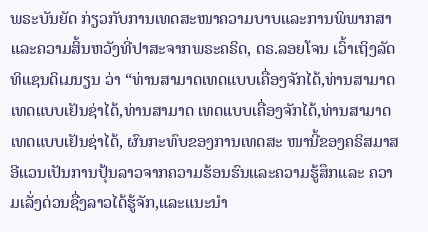ພຣະບັນຍັດ ກ່ຽວກັບການເທດສະໜາຄວາມບາບແລະການພິພາກສາ ແລະຄວາມສິ້ນຫວັງທີ່ປາສະຈາກພຣະຄຣິດ, ດຣ.ລອຍໂຈນ ເວົ້າເຖິງລັດທິແຊນດິເມນຽນ ວ່າ “ທ່ານສາມາດເທດແບບເຄື່ອງຈັກໄດ້,ທ່ານສາມາດເທດແບບເຢັນຊ່າໄດ້,ທ່ານສາມາດ ເທດແບບເຄື່ອງຈັກໄດ້,ທ່ານສາມາດເທດແບບເຢັນຊ່າໄດ້, ຜົນກະທົບຂອງການເທດສະ ໜານີ້ຂອງຄຣິສມາສອີແວນເປັນການປຸ້ນລາວຈາກຄວາມຮ້ອນຮົນແລະຄວາມຮູ້ສຶກແລະ ຄວາມເລັ່ງດ່ວນຊື່ງລາວໄດ້ຮູ້ຈັກ,ແລະແນະນຳ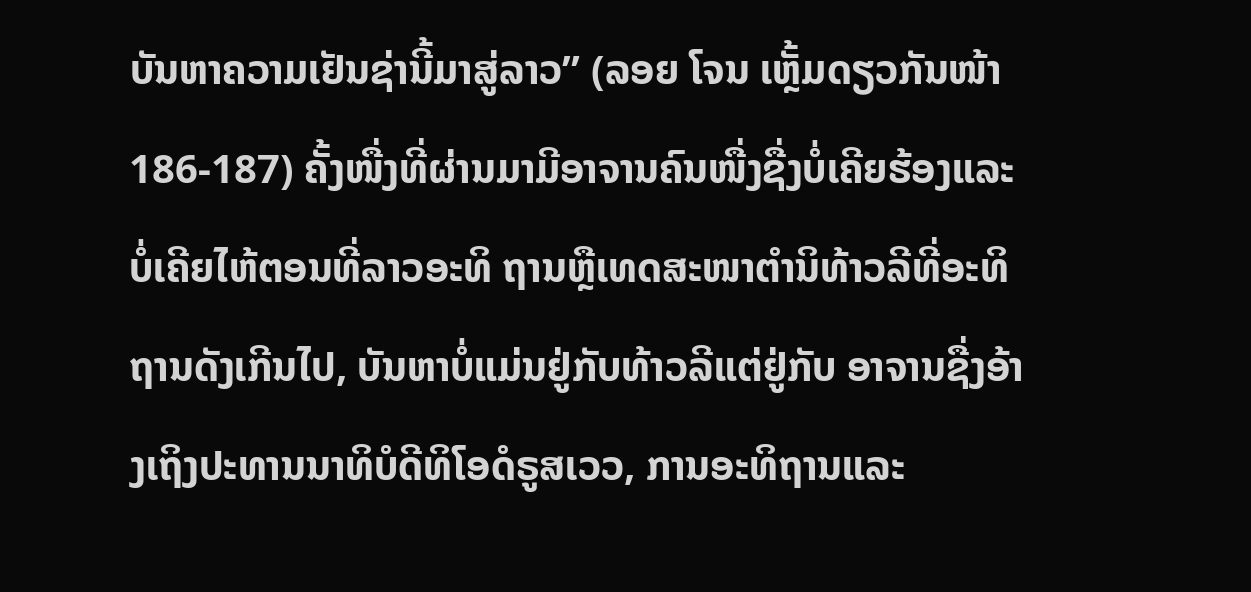ບັນຫາຄວາມເຢັນຊ່ານີ້ມາສູ່ລາວ” (ລອຍ ໂຈນ ເຫຼັ້ມດຽວກັນໜ້າ 186-187) ຄັ້ງໜື່ງທີ່ຜ່ານມາມີອາຈານຄົນໜື່ງຊື່ງບໍ່ເຄີຍຮ້ອງແລະບໍ່ເຄີຍໄຫ້ຕອນທີ່ລາວອະທິ ຖານຫຼືເທດສະໜາຕໍານິທ້າວລີທີ່ອະທິຖານດັງເກີນໄປ, ບັນຫາບໍ່ແມ່ນຢູ່ກັບທ້າວລີແຕ່ຢູ່ກັບ ອາຈານຊື່ງອ້າງເຖິງປະທານນາທິບໍດີທິໂອດໍຣູສເວວ, ການອະທິຖານແລະ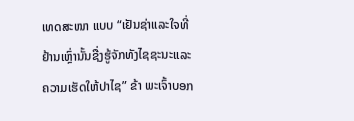ເທດສະໜາ ແບບ “ເຢັນຊ່າແລະໃຈທີ່ຢ້ານເຫຼົ່ານັ້ນຊື່ງຮູ້ຈັກທັງໄຊຊະນະແລະຄວາມເຮັດໃຫ້ປາໄຊ” ຂ້າ ພະເຈົ້າບອກ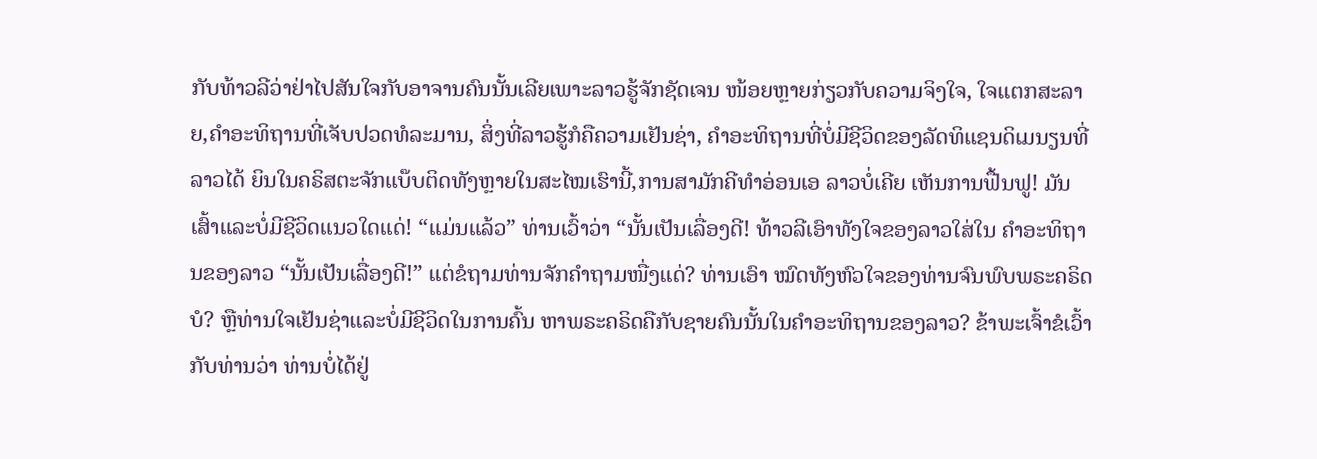ກັບທ້າວລີວ່າຢ່າໄປສັນໃຈກັບອາຈານຄົນນັ້ນເລີຍເພາະລາວຮູ້ຈັກຊັດເຈນ ໜ້ອຍຫຼາຍກ່ຽວກັບຄວາມຈິງໃຈ, ໃຈແຕກສະລາຍ,ຄໍາອະທິຖານທີ່ເຈັບປວດທໍລະມານ, ສິ່ງທີ່ລາວຮູ້ກໍຄືຄວາມເຢັນຊ່າ, ຄໍາອະທິຖານທີ່ບໍ່ມີຊີວິດຂອງລັດທິແຊນດິເມນຽນທີ່ລາວໄດ້ ຍິນໃນຄຣິສຕະຈັກແບ໊ບຕິດທັງຫຼາຍໃນສະໄໝເຮົານີ້,ການສາມັກຄີທໍາອ່ອນເອ ລາວບໍ່ເຄີຍ ເຫັນການຟື້ນຟູ! ມັນເສົ້າແລະບໍ່ມີຊີວິດແນວໃດແດ່! “ແມ່ນແລ້ວ” ທ່ານເວົ້າວ່າ “ນັ້ນເປັນເລື່ອງດີ! ທ້າວລີເອົາທັງໃຈຂອງລາວໃສ່ໃນ ຄໍາອະທິຖານຂອງລາວ “ນັ້ນເປັນເລື່ອງດີ!” ແຕ່ຂໍຖາມທ່ານຈັກຄໍາຖາມໜື່ງແດ່? ທ່ານເອົາ ໝົດທັງຫົວໃຈຂອງທ່ານຈົນພົບພຣະຄຣິດບໍ? ຫຼືທ່ານໃຈເຢັນຊ່າແລະບໍ່ມີຊີວິດໃນການຄົ້ນ ຫາພຣະຄຣິດຄືກັບຊາຍຄົນນັ້ນໃນຄໍາອະທິຖານຂອງລາວ? ຂ້າພະເຈົ້າຂໍເວົ້າກັບທ່ານວ່າ ທ່ານບໍ່ໄດ້ຢູ່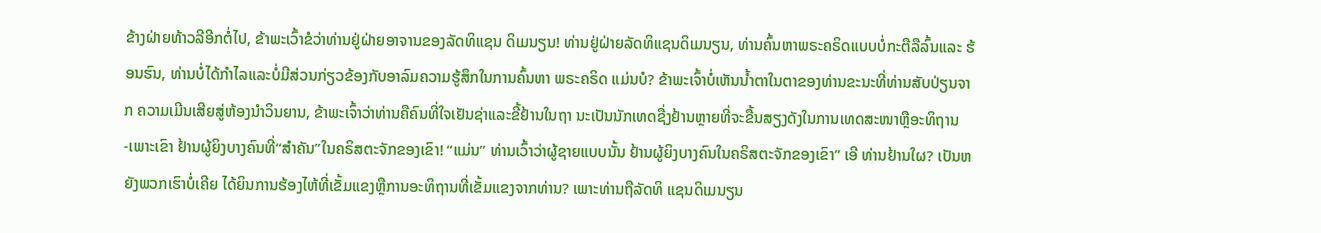ຂ້າງຝ່າຍທ້າວລີອີກຕໍ່ໄປ, ຂ້າພະເວົ້າຂໍວ່າທ່ານຢູ່ຝ່າຍອາຈານຂອງລັດທິແຊນ ດິເມນຽນ! ທ່ານຢູ່ຝ່າຍລັດທິແຊນດິເມນຽນ, ທ່ານຄົ້ນຫາພຣະຄຣິດແບບບໍ່ກະຕືລືລົ້ນແລະ ຮ້ອນຮົນ, ທ່ານບໍ່ໄດ້ກຳໄລແລະບໍ່ມີສ່ວນກ່ຽວຂ້ອງກັບອາລົມຄວາມຮູ້ສຶກໃນການຄົ້ນຫາ ພຣະຄຣິດ ແມ່ນບໍ? ຂ້າພະເຈົ້າບໍ່ເຫັນນໍ້າຕາໃນຕາຂອງທ່ານຂະນະທີ່ທ່ານສັບປ່ຽນຈາກ ຄວາມເມີນເສີຍສູ່ຫ້ອງນໍາວິນຍານ, ຂ້າພະເຈົ້າວ່າທ່ານຄືຄົນທີ່ໃຈເຢັນຊ່າແລະຂີ້ຢ້ານໃນຖາ ນະເປັນນັກເທດຊື່ງຢ້ານຫຼາຍທີ່ຈະຂື້ນສຽງດັງໃນການເທດສະໜາຫຼືອະທິຖານ -ເພາະເຂົາ ຢ້ານຜູ້ຍິງບາງຄົນທີ່“ສໍາຄັນ”ໃນຄຣິສຕະຈັກຂອງເຂົາ! “ແມ່ນ” ທ່ານເວົ້າວ່າຜູ້ຊາຍແບບນັ້ນ ຢ້ານຜູ້ຍິງບາງຄົນໃນຄຣິສຕະຈັກຂອງເຂົາ” ເອີ ທ່ານຢ້ານໃຜ? ເປັນຫຍັງພວກເຮົາບໍ່ເຄີຍ ໄດ້ຍິນການຮ້ອງໄຫ້ທີ່ເຂັ້ມແຂງຫຼືການອະທິຖານທີ່ເຂັ້ມແຂງຈາກທ່ານ? ເພາະທ່ານຖືລັດທິ ແຊນດິເມນຽນ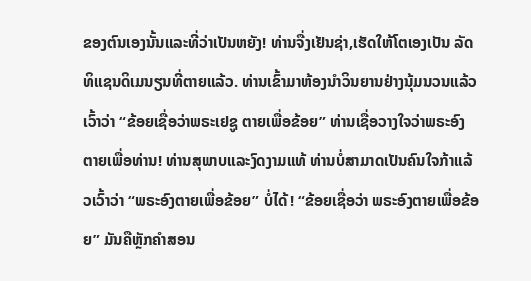ຂອງຕົນເອງນັ້ນແລະທີ່ວ່າເປັນຫຍັງ! ທ່ານຈື່ງເຢັນຊ່າ,ເຮັດໃຫ້ໂຕເອງເປັນ ລັດທິແຊນດິເມນຽນທີ່ຕາຍແລ້ວ. ທ່ານເຂົ້າມາຫ້ອງນໍາວິນຍານຢ່າງນຸ້ມນວນແລ້ວເວົ້າວ່າ “ຂ້ອຍເຊື່ອວ່າພຣະເຢຊູ ຕາຍເພື່ອຂ້ອຍ” ທ່ານເຊື່ອວາງໃຈວ່າພຣະອົງຕາຍເພື່ອທ່ານ! ທ່ານສຸພາບແລະງົດງາມແທ້ ທ່ານບໍ່ສາມາດເປັນຄົນໃຈກ້າແລ້ວເວົ້າວ່າ “ພຣະອົງຕາຍເພື່ອຂ້ອຍ” ບໍ່ໄດ້! “ຂ້ອຍເຊື່ອວ່າ ພຣະອົງຕາຍເພື່ອຂ້ອຍ” ມັນຄືຫຼັກຄໍາສອນ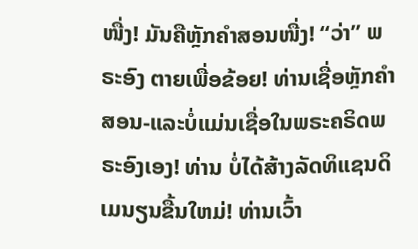ໜື່ງ! ມັນຄືຫຼັກຄໍາສອນໜື່ງ! “ວ່າ” ພຣະອົງ ຕາຍເພື່ອຂ້ອຍ! ທ່ານເຊື່ອຫຼັກຄໍາສອນ-ແລະບໍ່ແມ່ນເຊື່ອໃນພຣະຄຣິດພຣະອົງເອງ! ທ່ານ ບໍ່ໄດ້ສ້າງລັດທິແຊນດິເມນຽນຂື້ນໃຫມ່! ທ່ານເວົ້າ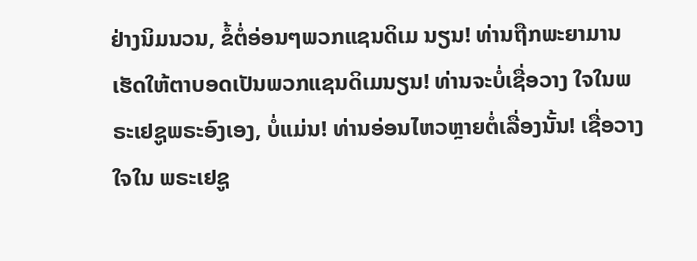ຢ່າງນິມນວນ, ຂໍ້ຕໍ່ອ່ອນໆພວກແຊນດິເມ ນຽນ! ທ່ານຖືກພະຍາມານເຮັດໃຫ້ຕາບອດເປັນພວກແຊນດິເມນຽນ! ທ່ານຈະບໍ່ເຊື່ອວາງ ໃຈໃນພຣະເຢຊູພຣະອົງເອງ, ບໍ່ແມ່ນ! ທ່ານອ່ອນໄຫວຫຼາຍຕໍ່ເລື່ອງນັ້ນ! ເຊື່ອວາງໃຈໃນ ພຣະເຢຊູ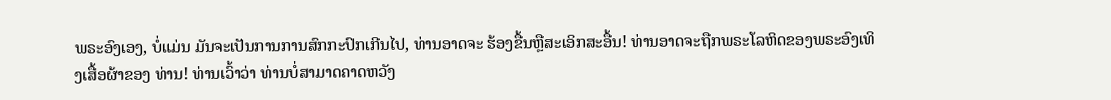ພຣະອົງເອງ, ບໍ່ແມ່ນ ມັນຈະເປັນການການສົກກະປົກເກີນໄປ, ທ່ານອາດຈະ ຮ້ອງຂື້ນຫຼືສະເອິກສະອື້ນ! ທ່ານອາດຈະຖືກພຣະໂລຫິດຂອງພຣະອົງເທິງເສື້ອຜ້າຂອງ ທ່ານ! ທ່ານເວົ້າວ່າ ທ່ານບໍ່ສາມາດຄາດຫວັງ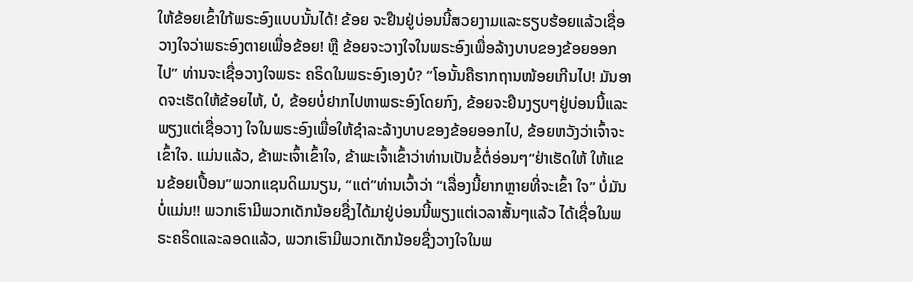ໃຫ້ຂ້ອຍເຂົ້າໃກ້ພຣະອົງແບບນັ້ນໄດ້! ຂ້ອຍ ຈະຢືນຢູ່ບ່ອນນີ້ສວຍງາມແລະຮຽບຮ້ອຍແລ້ວເຊື່ອວາງໃຈວ່າພຣະອົງຕາຍເພື່ອຂ້ອຍ! ຫຼື ຂ້ອຍຈະວາງໃຈໃນພຣະອົງເພື່ອລ້າງບາບຂອງຂ້ອຍອອກໄປ” ທ່ານຈະເຊື່ອວາງໃຈພຣະ ຄຣິດໃນພຣະອົງເອງບໍ? “ໂອນັ້ນຄືຮາກຖານໜ້ອຍເກີນໄປ! ມັນອາດຈະເຮັດໃຫ້ຂ້ອຍໄຫ້, ບໍ, ຂ້ອຍບໍ່ຢາກໄປຫາພຣະອົງໂດຍກົງ, ຂ້ອຍຈະຢືນງຽບໆຢູ່ບ່ອນນີ້ແລະພຽງແຕ່ເຊື່ອວາງ ໃຈໃນພຣະອົງເພື່ອໃຫ້ຊໍາລະລ້າງບາບຂອງຂ້ອຍອອກໄປ, ຂ້ອຍຫວັງວ່າເຈົ້າຈະເຂົ້າໃຈ. ແມ່ນແລ້ວ, ຂ້າພະເຈົ້າເຂົ້າໃຈ, ຂ້າພະເຈົ້າເຂົ້າວ່າທ່ານເປັນຂໍ້ຕໍ່ອ່ອນໆ“ຢ່າເຮັດໃຫ້ ໃຫ້ແຂນຂ້ອຍເປື້ອນ”ພວກແຊນດິເມນຽນ, “ແຕ່”ທ່ານເວົ້າວ່າ “ເລື່ອງນີ້ຍາກຫຼາຍທີ່ຈະເຂົ້າ ໃຈ” ບໍ່ມັນບໍ່ແມ່ນ!! ພວກເຮົາມີພວກເດັກນ້ອຍຊື່ງໄດ້ມາຢູ່ບ່ອນນີ້ພຽງແຕ່ເວລາສັ້ນໆແລ້ວ ໄດ້ເຊື່ອໃນພຣະຄຣິດແລະລອດແລ້ວ, ພວກເຮົາມີພວກເດັກນ້ອຍຊື່ງວາງໃຈໃນພ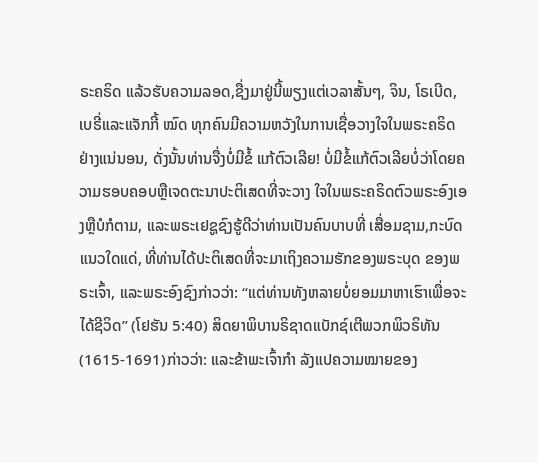ຣະຄຣິດ ແລ້ວຮັບຄວາມລອດ,ຊື່ງມາຢູ່ນີ້ພຽງແຕ່ເວລາສັ້ນໆ, ຈິນ, ໂຣເບີດ, ເບຣີ່ແລະແຈັກກີ້ ໝົດ ທຸກຄົນມີຄວາມຫວັງໃນການເຊື່ອວາງໃຈໃນພຣະຄຣິດຢ່າງແນ່ນອນ, ດັ່ງນັ້ນທ່ານຈື່ງບໍ່ມີຂໍ້ ແກ້ຕົວເລີຍ! ບໍ່ມີຂໍ້ແກ້ຕົວເລີຍບໍ່ວ່າໂດຍຄວາມຮອບຄອບຫຼືເຈດຕະນາປະຕິເສດທີ່ຈະວາງ ໃຈໃນພຣະຄຣິດຕົວພຣະອົງເອງຫຼືບໍກໍຕາມ, ແລະພຣະເຢຊູຊົງຮູ້ດີວ່າທ່ານເປັນຄົນບາບທີ່ ເສື່ອມຊາມ,ກະບົດແນວໃດແດ່, ທີ່ທ່ານໄດ້ປະຕິເສດທີ່ຈະມາເຖິງຄວາມຮັກຂອງພຣະບຸດ ຂອງພຣະເຈົ້າ, ແລະພຣະອົງຊົງກ່າວວ່າ: “ແຕ່ທ່ານທັງຫລາຍບໍ່ຍອມມາຫາເຮົາເພື່ອຈະໄດ້ຊີວິດ” (ໂຢຮັນ 5:40) ສິດຍາພິບານຣິຊາດແບັກຊ໌ເຕີພວກພິວຣິທັນ(1615-1691)ກ່າວວ່າ: ແລະຂ້າພະເຈົ້າກໍາ ລັງແປຄວາມໝາຍຂອງ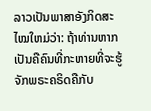ລາວເປັນພາສາອັງກິດສະໄໝໃຫມ່ວ່າ: ຖ້າທ່ານຫາກເປັນຄືຄົນທີ່ກະຫາຍທີ່ຈະຮູ້ຈັກພຣະຄຣິດຄືກັບ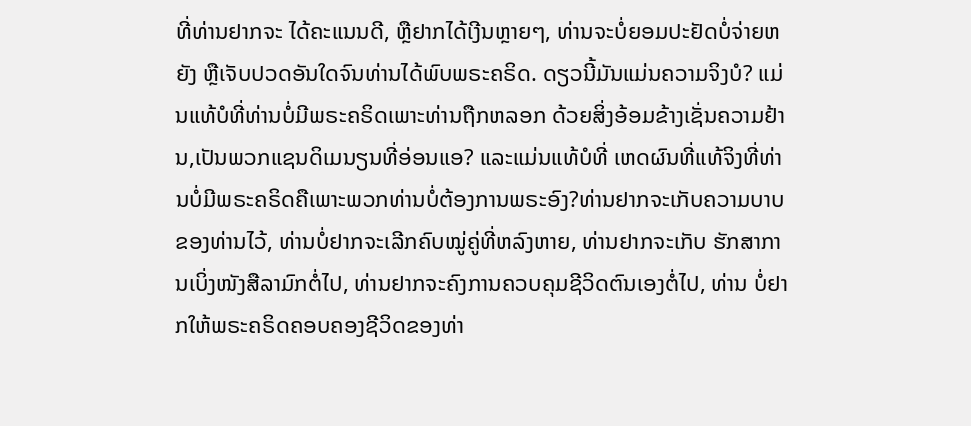ທີ່ທ່ານຢາກຈະ ໄດ້ຄະແນນດີ, ຫຼືຢາກໄດ້ເງີນຫຼາຍໆ, ທ່ານຈະບໍ່ຍອມປະຢັດບໍ່ຈ່າຍຫຍັງ ຫຼືເຈັບປວດອັນໃດຈົນທ່ານໄດ້ພົບພຣະຄຣິດ. ດຽວນີ້ມັນແມ່ນຄວາມຈິງບໍ? ແມ່ນແທ້ບໍທີ່ທ່ານບໍ່ມີພຣະຄຣິດເພາະທ່ານຖືກຫລອກ ດ້ວຍສິ່ງອ້ອມຂ້າງເຊັ່ນຄວາມຢ້ານ,ເປັນພວກແຊນດິເມນຽນທີ່ອ່ອນແອ? ແລະແມ່ນແທ້ບໍທີ່ ເຫດຜົນທີ່ແທ້ຈິງທີ່ທ່ານບໍ່ມີພຣະຄຣິດຄືເພາະພວກທ່ານບໍ່ຕ້ອງການພຣະອົງ?ທ່ານຢາກຈະເກັບຄວາມບາບຂອງທ່ານໄວ້, ທ່ານບໍ່ຢາກຈະເລີກຄົບໝູ່ຄູ່ທີ່ຫລົງຫາຍ, ທ່ານຢາກຈະເກັບ ຮັກສາການເບິ່ງໜັງສືລາມົກຕໍ່ໄປ, ທ່ານຢາກຈະຄົງການຄວບຄຸມຊີວິດຕົນເອງຕໍ່ໄປ, ທ່ານ ບໍ່ຢາກໃຫ້ພຣະຄຣິດຄອບຄອງຊີວິດຂອງທ່າ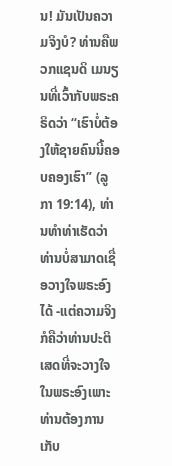ນ! ມັນເປັນຄວາມຈິງບໍ? ທ່ານຄືພວກແຊນດິ ເມນຽນທີ່ເວົ້າກັບພຣະຄຣິດວ່າ “ເຮົາບໍ່ຕ້ອງໃຫ້ຊາຍຄົນນີ້ຄອບຄອງເຮົາ” (ລູກາ 19:14), ທ່ານທໍາທ່າເຮັດວ່າທ່ານບໍ່ສາມາດເຊື່ອວາງໃຈພຣະອົງໄດ້ -ແຕ່ຄວາມຈິງກໍຄືວ່າທ່ານປະຕິ ເສດທີ່ຈະວາງໃຈໃນພຣະອົງເພາະທ່ານຕ້ອງການເກັບ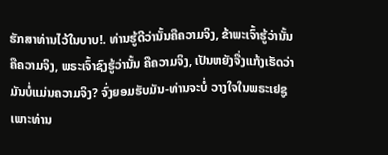ຮັກສາທ່ານໄວ້ໃນບາບ!. ທ່ານຮູ້ດີວ່ານັ້ນຄືຄວາມຈິງ, ຂ້າພະເຈົ້າຮູ້ວ່ານັ້ນຄືຄວາມຈິງ, ພຣະເຈົ້າຊົງຮູ້ວ່ານັ້ນ ຄືຄວາມຈິງ, ເປັນຫຍັງຈື່ງແກ້ງເຮັດວ່າມັນບໍ່ແມ່ນຄວາມຈິງ? ຈົ່ງຍອມຮັບມັນ-ທ່ານຈະບໍ່ ວາງໃຈໃນພຣະເຢຊູເພາະທ່ານ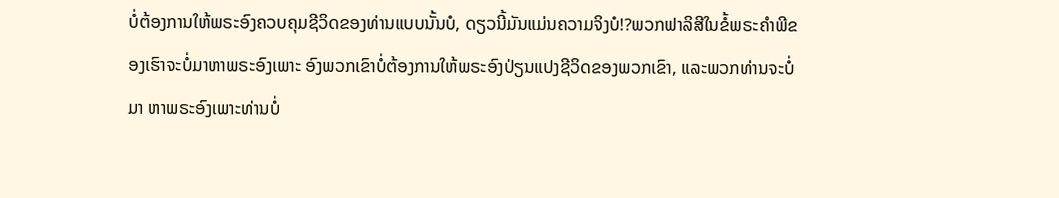ບໍ່ຕ້ອງການໃຫ້ພຣະອົງຄວບຄຸມຊີວິດຂອງທ່ານແບບນັ້ນບໍ, ດຽວນີ້ມັນແມ່ນຄວາມຈິງບໍ!?ພວກຟາລິສີໃນຂໍ້ພຣະຄໍາພີຂອງເຮົາຈະບໍ່ມາຫາພຣະອົງເພາະ ອົງພວກເຂົາບໍ່ຕ້ອງການໃຫ້ພຣະອົງປ່ຽນແປງຊີວິດຂອງພວກເຂົາ, ແລະພວກທ່ານຈະບໍ່ມາ ຫາພຣະອົງເພາະທ່ານບໍ່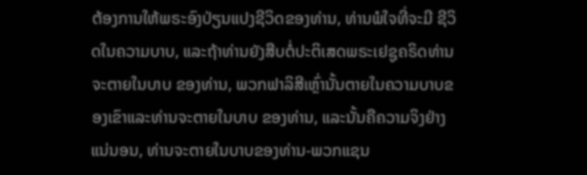ຕ້ອງການໃຫ້ພຣະອົງປ່ຽນແປງຊີວິດຂອງທ່ານ, ທ່ານພໍໃຈທີ່ຈະມີ ຊີວິດໃນຄວາມບາບ, ແລະຖ້າທ່ານຍັງສືບຕໍ່ປະຕິເສດພຣະເຢຊູຄຣິດທ່ານຈະຕາຍໃນບາບ ຂອງທ່ານ, ພວກຟາລິສີເຫຼົ່ານັ້ນຕາຍໃນຄວາມບາບຂອງເຂົາແລະທ່ານຈະຕາຍໃນບາບ ຂອງທ່ານ, ແລະນັ້ນຄືຄວາມຈິງຢ່າງແນ່ນອນ, ທ່ານຈະຕາຍໃນບາບຂອງທ່ານ-ພວກແຊນ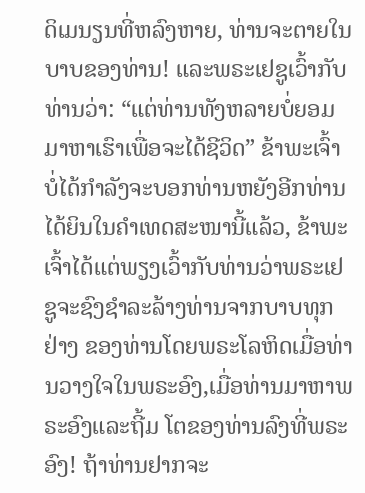ດິເມນຽນທີ່ຫລົງຫາຍ, ທ່ານຈະຕາຍໃນບາບຂອງທ່ານ! ແລະພຣະເຢຊູເວົ້າກັບທ່ານວ່າ: “ແຕ່ທ່ານທັງຫລາຍບໍ່ຍອມມາຫາເຮົາເພື່ອຈະໄດ້ຊີວິດ” ຂ້າພະເຈົ້າບໍ່ໄດ້ກໍາລັງຈະບອກທ່ານຫຍັງອີກທ່ານໄດ້ຍິນໃນຄໍາເທດສະໜານີ້ແລ້ວ, ຂ້າພະເຈົ້າໄດ້ແຕ່ພຽງເວົ້າກັບທ່ານວ່າພຣະເຢຊູຈະຊົງຊໍາລະລ້າງທ່ານຈາກບາບທຸກຢ່າງ ຂອງທ່ານໂດຍພຣະໂລຫິດເມື່ອທ່ານວາງໃຈໃນພຣະອົງ,ເມື່ອທ່ານມາຫາພຣະອົງແລະຖີ້ມ ໂຕຂອງທ່ານລົງທີ່ພຣະອົງ! ຖ້າທ່ານຢາກຈະ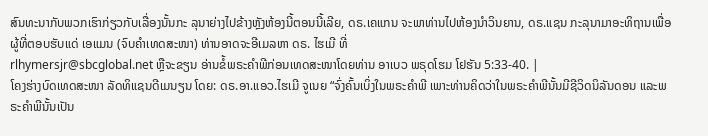ສົນທະນາກັບພວກເຮົາກ່ຽວກັບເລື່ອງນັ້ນກະ ລຸນາຍ່າງໄປຂ້າງຫຼັງຫ້ອງນີ້ຕອນນີ້ເລີຍ, ດຣ.ເຄແກນ ຈະພາທ່ານໄປຫ້ອງນໍາວິນຍານ, ດຣ.ແຊນ ກະລຸນາມາອະທິຖານເພື່ອຜູ້ທີ່ຕອບຮັບແດ່ ເອແມນ (ຈົບຄຳເທດສະໜາ) ທ່ານອາດຈະອີເມລຫາ ດຣ. ໄຮເມີ ທີ່
rlhymersjr@sbcglobal.net ຫຼືຈະຂຽນ ອ່ານຂໍ້ພຣະຄຳພີກ່ອນເທດສະໜາໂດຍທ່ານ ອາເບວ ພຣຸດໂຮມ ໂຢຮັນ 5:33-40. |
ໂຄງຮ່າງບົດເທດສະໜາ ລັດທິແຊນດີເມນຽນ ໂດຍ: ດຣ.ອາ.ແອວ.ໄຮເມີ ຈູເນຍ “ຈົ່ງຄົ້ນເບິ່ງໃນພຣະຄຳພີ ເພາະທ່ານຄິດວ່າໃນພຣະຄຳພີນັ້ນມີຊີວິດນິລັນດອນ ແລະພຣະຄຳພີນັ້ນເປັນ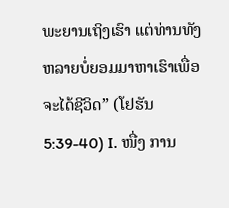ພະຍານເຖິງເຮົາ ແຕ່ທ່ານທັງຫລາຍບໍ່ຍອມມາຫາເຮົາເພື່ອຈະໄດ້ຊີວິດ” (ໂຢຮັນ 5:39-40) I. ໜື່ງ ການ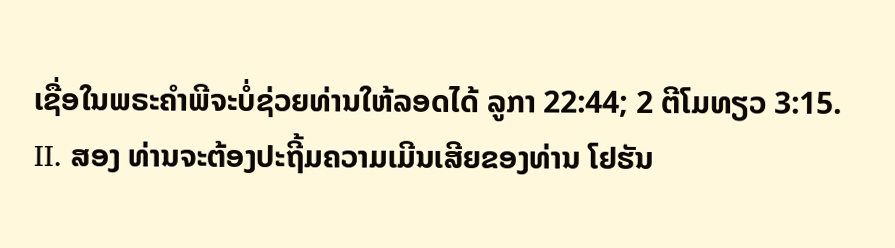ເຊື່ອໃນພຣະຄໍາພີຈະບໍ່ຊ່ວຍທ່ານໃຫ້ລອດໄດ້ ລູກາ 22:44; 2 ຕີໂມທຽວ 3:15. II. ສອງ ທ່ານຈະຕ້ອງປະຖີ້ມຄວາມເມີນເສີຍຂອງທ່ານ ໂຢຮັນ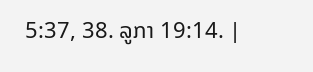5:37, 38. ລູກາ 19:14. |